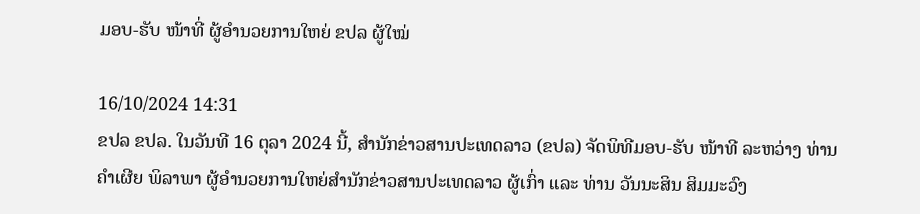ມອບ-ຮັບ ໜ້າທີ່ ຜູ້ອຳນວຍການໃຫຍ່ ຂປລ ຜູ້ໃໝ່

16/10/2024 14:31
ຂປລ ຂປລ. ໃນວັນທີ 16 ຕຸລາ 2024 ນີ້, ສຳນັກຂ່າວສານປະເທດລາວ (ຂປລ) ຈັດພິທີມອບ-ຮັບ ໜ້າທີ ລະຫວ່າງ ທ່ານ ຄຳເຜີຍ ພິລາພາ ຜູ້ອຳນວຍການໃຫຍ່ສຳນັກຂ່າວສານປະເທດລາວ ຜູ້ເກົ່າ ແລະ ທ່ານ ວັນນະສິນ ສິມມະວົງ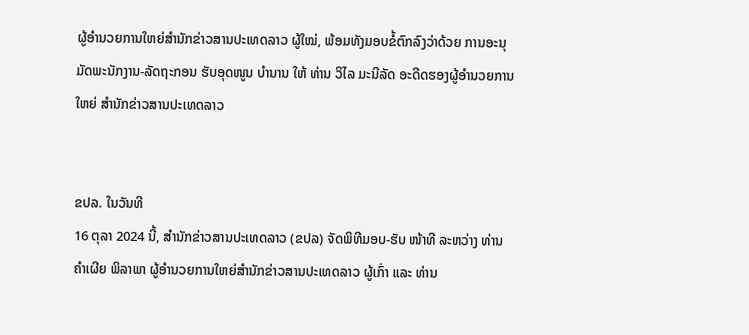ຜູ້ອຳນວຍການໃຫຍ່ສຳນັກຂ່າວສານປະເທດລາວ ຜູ້ໃໝ່, ພ້ອມທັງມອບຂໍ້ຕົກລົງວ່າດ້ວຍ ການອະນຸມັດພະນັກງານ-ລັດຖະກອນ ຮັບອຸດໜູນ ບຳນານ ໃຫ້ ທ່ານ ວິໄລ ມະນີລັດ ອະດີດຮອງຜູ້ອຳນວຍການໃຫຍ່ ສຳນັກຂ່າວສານປະເທດລາວ


ຂປລ. ໃນວັນທີ
16 ຕຸລາ 2024 ນີ້, ສຳນັກຂ່າວສານປະເທດລາວ (ຂປລ) ຈັດພິທີມອບ-ຮັບ ໜ້າທີ ລະຫວ່າງ ທ່ານ ຄຳເຜີຍ ພິລາພາ ຜູ້ອຳນວຍການໃຫຍ່ສຳນັກຂ່າວສານປະເທດລາວ ຜູ້ເກົ່າ ແລະ ທ່ານ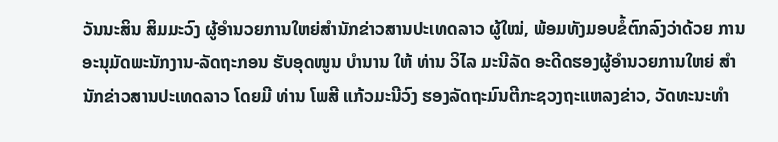ວັນນະສິນ ສິມມະວົງ ຜູ້ອຳນວຍການໃຫຍ່ສຳນັກຂ່າວສານປະເທດລາວ ຜູ້ໃໝ່, ພ້ອມທັງມອບຂໍ້ຕົກລົງວ່າດ້ວຍ ການອະນຸມັດພະນັກງານ-ລັດຖະກອນ ຮັບອຸດໜູນ ບຳນານ ໃຫ້ ທ່ານ ວິໄລ ມະນີລັດ ອະດີດຮອງຜູ້ອຳນວຍການໃຫຍ່ ສຳນັກຂ່າວສານປະເທດລາວ ໂດຍມີ ທ່ານ ໂພສີ ແກ້ວມະນີວົງ ຮອງລັດຖະມົນຕີກະຊວງຖະແຫລງຂ່າວ, ວັດທະນະທຳ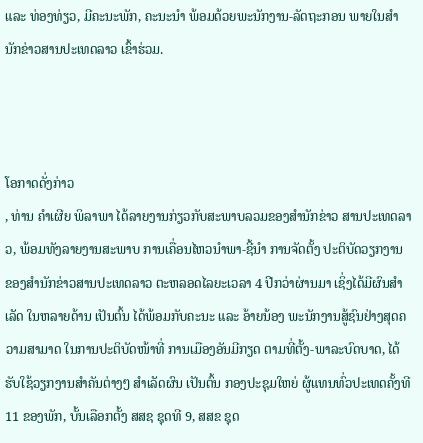ແລະ ທ່ອງທ່ຽວ, ມີຄະນະພັກ, ຄະນະນຳ ພ້ອມດ້ວຍພະນັກງານ-ລັດຖະກອນ ພາຍໃນສຳນັກຂ່າວສານປະເທດລາວ ເຂົ້າຮ່ວມ.



ໂອກາດດັ່ງກ່າວ
, ທ່ານ ຄຳເຜີຍ ພິລາພາ ໄດ້ລາຍງານກ່ຽວກັບສະພາບລວມຂອງສຳນັກຂ່າວ ສານປະເທດລາວ, ພ້ອມທັງລາຍງານສະພາບ ການເຄື່ອນໄຫວນຳພາ-ຊີ້ນຳ ການຈັດຕັ້ງ ປະຕິບັດວຽກງານ ຂອງສຳນັກຂ່າວສານປະເທດລາວ ຕະຫລອດໄລຍະເວລາ 4 ປີກວ່າຜ່ານມາ ເຊິ່ງໄດ້ມີຜົນສຳເລັດ ໃນຫລາຍດ້ານ ເປັນຕົ້ນ ໄດ້ພ້ອມກັບຄະນະ ແລະ ອ້າຍນ້ອງ ພະນັກງານສູ້ຊົນຢ່າງສຸດຄວາມສາມາດ ໃນການປະຕິບັດໜ້າທີ່ ການເມືອງອັນມີກຽດ ຕາມທີ່ຕັ້ງ-ພາລະບົດບາດ, ໄດ້ຮັບໃຊ້ວຽກງານສໍາຄັນຕ່າງໆ ສໍາເລັດຜົນ ເປັນຕົ້ນ ກອງປະຊຸມໃຫຍ່ ຜູ້ແທນທົ່ວປະເທດຄັ້ງທີ 11 ຂອງພັກ, ບັ້ນເລືອກຕັ້ງ ສສຊ ຊຸດທີ 9, ສສຂ ຊຸດ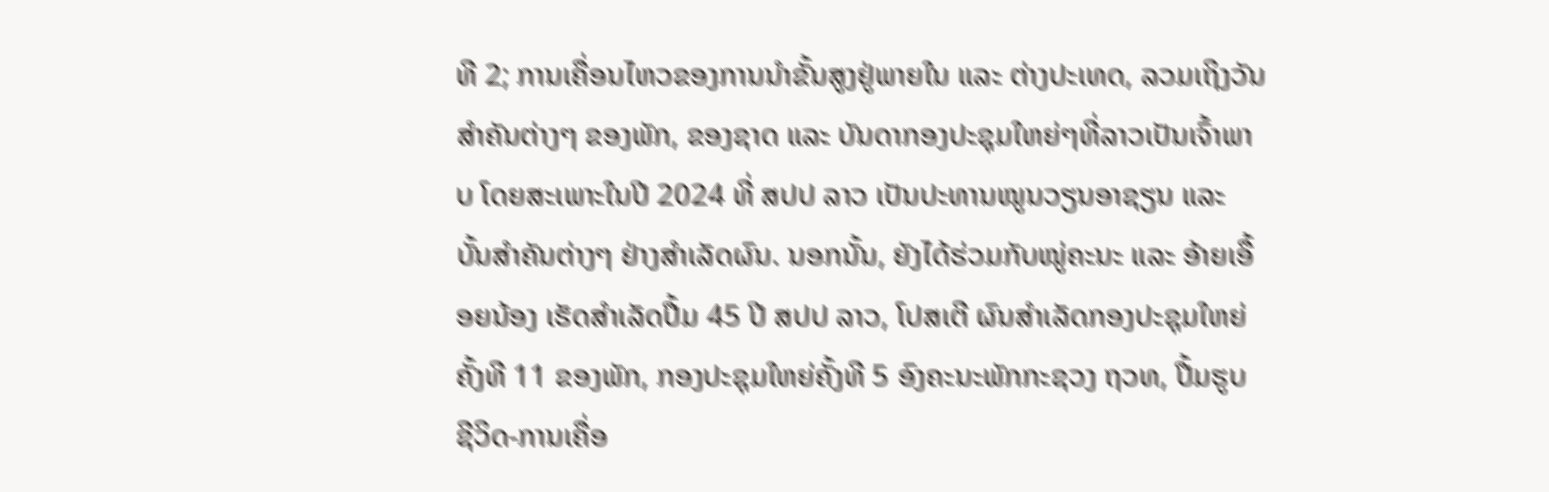ທີ 2; ການເຄື່ອນໄຫວຂອງການນໍາຂັ້ນສູງຢູ່ພາຍໃນ ແລະ ຕ່າງປະເທດ, ລວມເຖິງວັນ ສໍາຄັນຕ່າງໆ ຂອງພັກ, ຂອງຊາດ ແລະ ບັນດາກອງປະຊຸມໃຫຍ່ໆທີ່ລາວເປັນເຈົ້າພາບ ໂດຍສະເພາະໃນປີ 2024 ທີ່ ສປປ ລາວ ເປັນປະທານໝູນວຽນອາຊຽນ ແລະ ບັ້ນສໍາຄັນຕ່າງໆ ຢ່າງສໍາເລັດຜົນ. ນອກນັ້ນ, ຍັງໄດ້ຮ່ວມກັບໝູ່ຄະນະ ແລະ ອ້າຍເອື້ອຍນ້ອງ ເຮັດສຳເລັດປື້ມ 45 ປີ ສປປ ລາວ, ໂປສເຕີ ຜົນສໍາເລັດກອງປະຊຸມໃຫຍ່ຄັ້ງທີ 11 ຂອງພັກ, ກອງປະຊຸມໃຫຍ່ຄັ້ງທີ 5 ອົງຄະນະພັກກະຊວງ ຖວທ, ປື້ມຮູບ ຊີວິດ-ການເຄື່ອ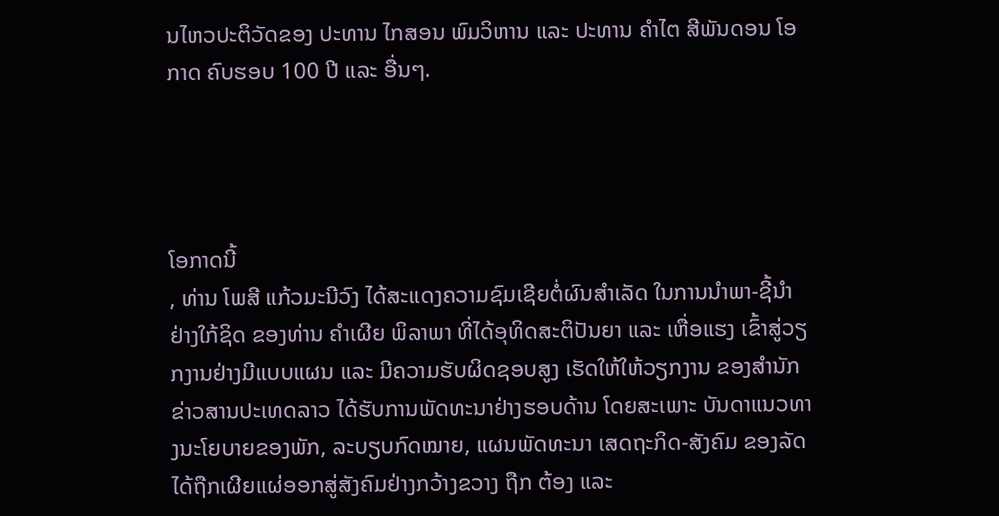ນໄຫວປະຕິວັດຂອງ ປະທານ ໄກສອນ ພົມວິຫານ ແລະ ປະທານ ຄຳໄຕ ສີພັນດອນ ໂອກາດ ຄົບຮອບ 100 ປີ ແລະ ອື່ນໆ.




ໂອກາດນີ້
, ທ່ານ ໂພສີ ແກ້ວມະນີວົງ ໄດ້ສະແດງຄວາມຊົມເຊີຍຕໍ່ຜົນສໍາເລັດ ໃນການນໍາພາ-ຊີ້ນໍາຢ່າງໃກ້ຊິດ ຂອງທ່ານ ຄຳເຜີຍ ພິລາພາ ທີ່ໄດ້ອຸທິດສະຕິປັນຍາ ແລະ ເຫື່ອແຮງ ເຂົ້າສູ່ວຽກງານຢ່າງມີແບບແຜນ ແລະ ມີຄວາມຮັບຜິດຊອບສູງ ເຮັດໃຫ້ໃຫ້ວຽກງານ ຂອງສຳນັກຂ່າວສານປະເທດລາວ ໄດ້ຮັບການພັດທະນາຢ່າງຮອບດ້ານ ໂດຍສະເພາະ ບັນດາແນວທາງນະໂຍບາຍຂອງພັກ, ລະບຽບກົດໝາຍ, ແຜນພັດທະນາ ເສດຖະກິດ-ສັງຄົມ ຂອງລັດ ໄດ້ຖືກເຜີຍແຜ່ອອກສູ່ສັງຄົມຢ່າງກວ້າງຂວາງ ຖືກ ຕ້ອງ ແລະ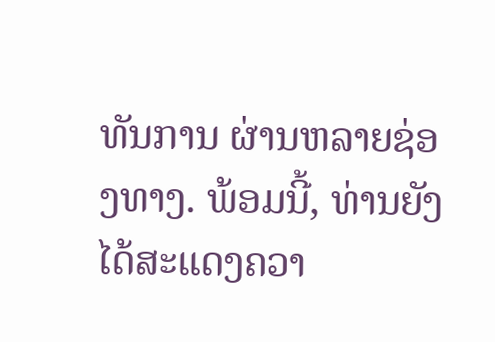ທັນການ ຜ່ານຫລາຍຊ່ອງທາງ. ພ້ອມນີ້, ທ່ານຍັງໄດ້ສະແດງຄວາ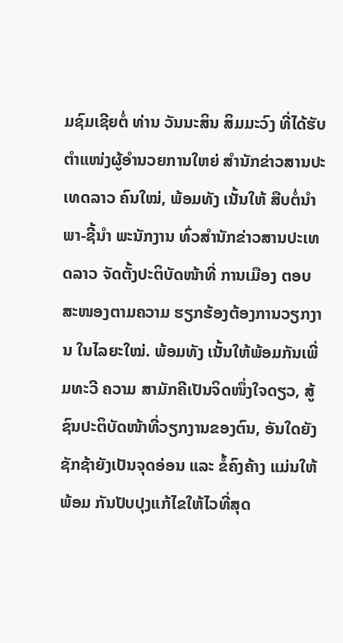ມຊົມເຊີຍຕໍ່ ທ່ານ ວັນນະສິນ ສິມມະວົງ ທີ່ໄດ້ຮັບຕໍາແໜ່ງຜູ້ອຳນວຍການໃຫຍ່ ສໍານັກຂ່າວສານປະເທດລາວ ຄົນໃໝ່, ພ້ອມທັງ ເນັ້ນໃຫ້ ສືບຕໍ່ນໍາພາ-ຊີ້ນຳ ພະນັກງານ ທົ່ວສຳນັກຂ່າວສານປະເທດລາວ ຈັດຕັ້ງປະຕິບັດໜ້າທີ່ ການເມືອງ ຕອບສະໜອງຕາມຄວາມ ຮຽກຮ້ອງຕ້ອງການວຽກງານ ໃນໄລຍະໃໝ່. ພ້ອມທັງ ເນັ້ນໃຫ້ພ້ອມກັນເພີ່ມທະວີ ຄວາມ ສາມັກຄີເປັນຈິດໜຶ່ງໃຈດຽວ, ສູ້ຊົນປະຕິບັດໜ້າທີ່ວຽກງານຂອງຕົນ, ອັນໃດຍັງຊັກຊ້າຍັງເປັນຈຸດອ່ອນ ແລະ ຂໍ້ຄົງຄ້າງ ແມ່ນໃຫ້ພ້ອມ ກັນປັບປຸງແກ້ໄຂໃຫ້ໄວທີ່ສຸດ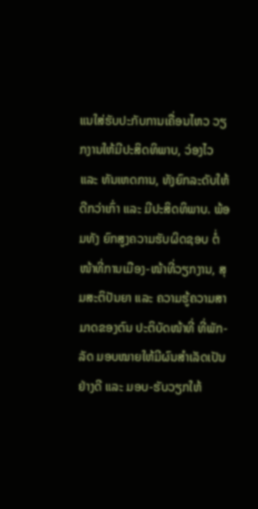ແນໃສ່ຮັບປະກັບການເຄື່ອນໄຫວ ວຽກງານໃຫ້ມີປະສິດທິພາບ, ວ່ອງໄວ ແລະ ທັນເຫດການ, ທັງຍົກລະດັບໃຫ້ດີກວ່າເກົ່າ ແລະ ມີປະສິດທິພາບ. ພ້ອມທັງ ຍົກສູງຄວາມຮັບຜິດຊອບ ຕໍ່ໜ້າທີ່ການເມືອງ-ໜ້າທີ່ວຽກງານ, ສຸມສະຕິປັນຍາ ແລະ ຄວາມຮູ້ຄວາມສາມາດຂອງຕົນ ປະຕິບັດໜ້າທີ່ ທີ່ພັກ-ລັດ ມອບໝາຍໃຫ້ມີຜົນສຳເລັດເປັນຢ່າງດີ ແລະ ມອບ-ຮັບວຽກໃຫ້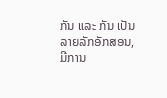ກັນ ແລະ ກັນ ເປັນລາຍລັກອັກສອນ, ມີການ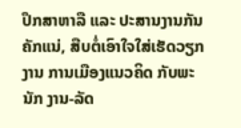ປຶກສາຫາລື ແລະ ປະສານງານກັນຄັກແນ່, ສືບຕໍ່ເອົາໃຈໃສ່ເຮັດວຽກງານ ການເມືອງແນວຄິດ ກັບພະນັກ ງານ-ລັດ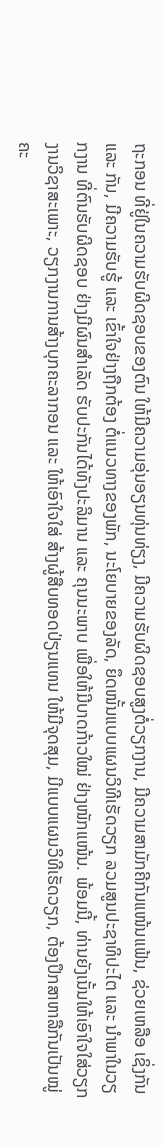ຖະກອນ ທີ່ຢູ່ໃນຄວາມຮັບຜິດຊອບຂອງຕົນ ໃຫ້ມີຄວາມອຸ່ນອຽນທຸ່ນທ່ຽງ, ມີຄວາມຮັບຜິດຊອບສູງຕໍ່ວຽກງານ, ມີຄວາມສາມັກຄີກັນແໜ້ນແຟ້ນ, ຊ່ວຍເຫລືອ ເຊິ່ງກັນ ແລະ ກັນ, ມີຄວາມຮັບຮູ້ ແລະ ເຂົ້າໃຈຢ່າງຖືກຕ້ອງ ຕໍ່ແນວທາງຂອງພັກ, ນະໂຍບາຍຂອງລັດ, ຍຶດໜັ້ນແບບແຜນວິທີເຮັດວຽກ ລວມສູນປະຊາທິປະໄຕ ແລະ ນໍາພາໃນວຽກງານ ທີ່ຕົນຮັບຜິດຊອບ ຢ່າງມີຜົນສຳເລັດ ຮັບປະກັນໄດ້ທັງປະລິມານ ແລະ ຄຸນນະພາບ ເພື່ອໃຫ້ມີບາດກ້າວໃໝ່ ຢ່າງໜັກແໜ້ນ. ພ້ອມນີ້, ທ່ານຍັງເນັ້ນໃຫ້ເອົາໃຈໃສ່ວຽກງານວິຊາສະເພາະ, ວຽກງານການສ້າງບຸກຄະລາກອນ ແລະ ໃຫ້ເອົາໃຈໃສ່ ສ້າງຜູ້ສືບທອດປ່ຽນແທນ ໃຫ້ມີຈຸດສຸມ, ມີແບບແຜນວິທີເຮັດວຽກ, ຕ້ອງປຶກສາຫາລືກັນເປັນໝູ່ຄະ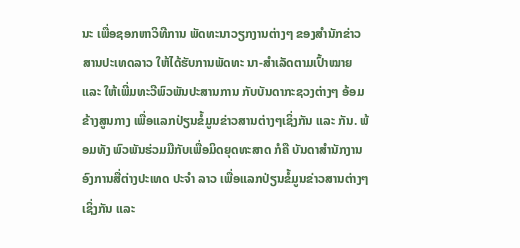ນະ ເພື່ອຊອກຫາວິທີການ ພັດທະນາວຽກງານຕ່າງໆ ຂອງສຳນັກຂ່າວສານປະເທດລາວ ໃຫ້ໄດ້ຮັບການພັດທະ ນາ-ສຳເລັດຕາມເປົ້າໝາຍ ແລະ ໃຫ້ເພີ່ມທະວີພົວພັນປະສານການ ກັບບັນດາກະຊວງຕ່າງໆ ອ້ອມຂ້າງສູນກາງ ເພື່ອແລກປ່ຽນຂໍ້ມູນຂ່າວສານຕ່າງໆເຊິ່ງກັນ ແລະ ກັນ. ພ້ອມທັງ ພົວພັນຮ່ວມມືກັບເພື່ອມິດຍຸດທະສາດ ກໍຄື ບັນດາສຳນັກງານອົງການສື່ຕ່າງປະເທດ ປະຈຳ ລາວ ເພື່ອແລກປ່ຽນຂໍ້ມູນຂ່າວສານຕ່າງໆເຊິ່ງກັນ ແລະ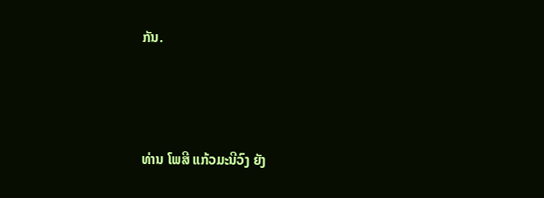ກັນ.




ທ່ານ ໂພສີ ແກ້ວມະນີວົງ ຍັງ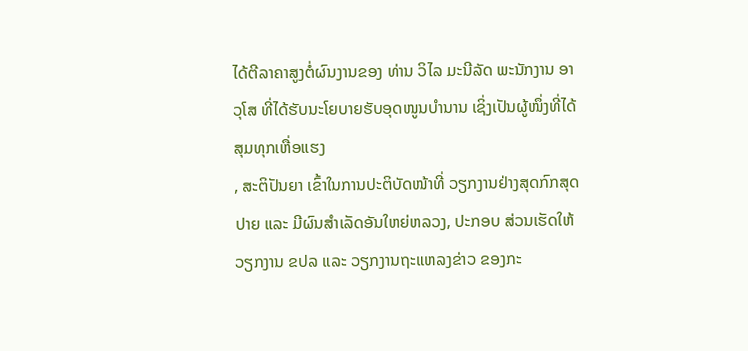ໄດ້ຕີລາຄາສູງຕໍ່ຜົນງານຂອງ ທ່ານ ວິໄລ ມະນີລັດ ພະນັກງານ ອາວຸໂສ ທີ່ໄດ້ຮັບນະໂຍບາຍຮັບອຸດໜູນບຳນານ ເຊິ່ງເປັນຜູ້ໜຶ່ງທີ່ໄດ້ສຸມທຸກເຫື່ອແຮງ
, ສະຕິປັນຍາ ເຂົ້າໃນການປະຕິບັດໜ້າທີ່ ວຽກງານຢ່າງສຸດກົກສຸດປາຍ ແລະ ມີຜົນສຳເລັດອັນໃຫຍ່ຫລວງ, ປະກອບ ສ່ວນເຮັດໃຫ້ວຽກງານ ຂປລ ແລະ ວຽກງານຖະແຫລງຂ່າວ ຂອງກະ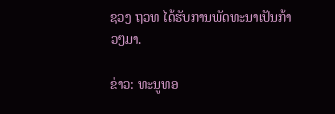ຊວງ ຖວທ ໄດ້ຮັບການພັດທະນາເປັນກ້າວໆມາ.

ຂ່າວ: ທະນູທອ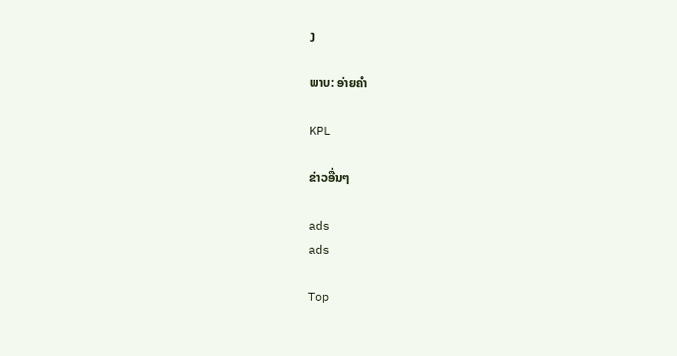ງ

ພາບ: ອ່າຍຄຳ

KPL

ຂ່າວອື່ນໆ

ads
ads

Top